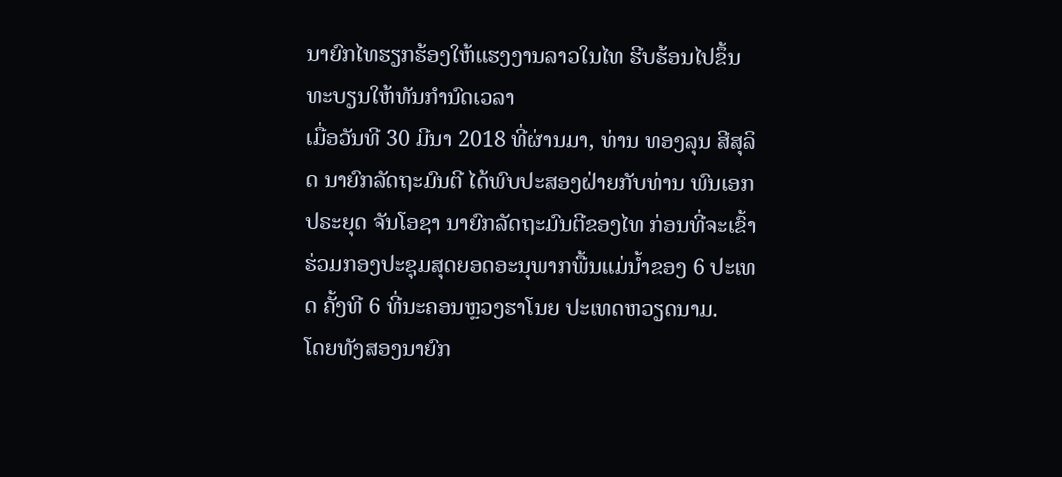ນາຍົກໄທຮຽກຮ້ອງໃຫ້ແຮງງານລາວໃນໄທ ຮີບຮ້ອນໄປຂຶ້ນທະບຽນໃຫ້ທັນກຳນົດເວລາ
ເມື່ອວັນທີ 30 ມີນາ 2018 ທີ່ຜ່ານມາ, ທ່ານ ທອງລຸນ ສີສຸລິດ ນາຍົກລັດຖະມົນຕີ ໄດ້ພົບປະສອງຝ່າຍກັບທ່ານ ພົນເອກ ປຣະຍຸດ ຈັນໂອຊາ ນາຍົກລັດຖະມົນຕີຂອງໄທ ກ່ອນທີ່ຈະເຂົ້າຮ່ວມກອງປະຊຸມສຸດຍອດອະນຸພາກພື້ນແມ່ນ້ຳຂອງ 6 ປະເທດ ຄັ້ງທີ 6 ທີ່ນະຄອນຫຼວງຮາໂນຍ ປະເທດຫວຽດນາມ.
ໂດຍທັງສອງນາຍົກ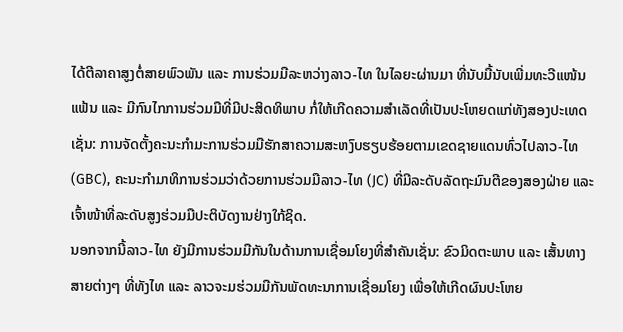ໄດ້ຕີລາຄາສູງຕໍ່ສາຍພົວພັນ ແລະ ການຮ່ວມມືລະຫວ່າງລາວ-ໄທ ໃນໄລຍະຜ່ານມາ ທີ່ນັບມື້ນັບເພີ່ມທະວີແໜ້ນແຟ້ນ ແລະ ມີກົນໄກການຮ່ວມມືທີ່ມີປະສິດທິພາບ ກໍ່ໃຫ້ເກີດຄວາມສຳເລັດທີ່ເປັນປະໂຫຍດແກ່ທັງສອງປະເທດເຊັ່ນ: ການຈັດຕັ້ງຄະນະກຳມະການຮ່ວມມືຮັກສາຄວາມສະຫງົບຮຽບຮ້ອຍຕາມເຂດຊາຍແດນທົ່ວໄປລາວ-ໄທ (GBC), ຄະນະກຳມາທິການຮ່ວມວ່າດ້ວຍການຮ່ວມມືລາວ-ໄທ (JC) ທີ່ມີລະດັບລັດຖະມົນຕີຂອງສອງຝ່າຍ ແລະ ເຈົ້າໜ້າທີ່ລະດັບສູງຮ່ວມມືປະຕິບັດງານຢ່າງໃກ້ຊິດ.
ນອກຈາກນີ້ລາວ-ໄທ ຍັງມີການຮ່ວມມືກັນໃນດ້ານການເຊື່ອມໂຍງທີ່ສຳຄັນເຊັ່ນ: ຂົວມິດຕະພາບ ແລະ ເສັ້ນທາງສາຍຕ່າງໆ ທີ່ທັງໄທ ແລະ ລາວຈະມຮ່ວມມືກັນພັດທະນາການເຊື່ອມໂຍງ ເພື່ອໃຫ້ເກີດຜົນປະໂຫຍ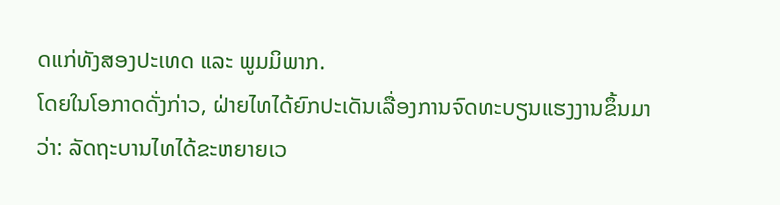ດແກ່ທັງສອງປະເທດ ແລະ ພູມມິພາກ.
ໂດຍໃນໂອກາດດັ່ງກ່າວ, ຝ່າຍໄທໄດ້ຍົກປະເດັນເລື່ອງການຈົດທະບຽນແຮງງານຂຶ້ນມາວ່າ: ລັດຖະບານໄທໄດ້ຂະຫຍາຍເວ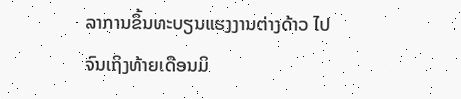ລາການຂຶ້ນທະບຽນແຮງງານຕ່າງດ້າວ ໄປຈົນເຖິງທ້າຍເດືອນມິ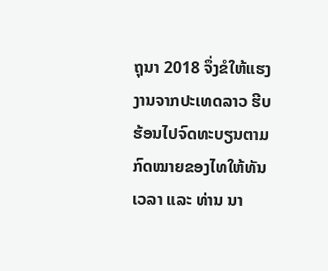ຖຸນາ 2018 ຈຶ່ງຂໍໃຫ້ແຮງງານຈາກປະເທດລາວ ຮີບຮ້ອນໄປຈົດທະບຽນຕາມກົດໝາຍຂອງໄທໃຫ້ທັນເວລາ ແລະ ທ່ານ ນາ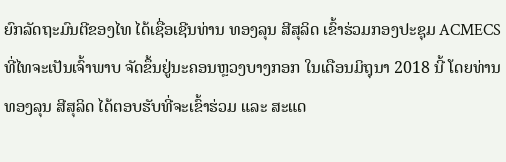ຍົກລັດຖະມົນຕີຂອງໄທ ໄດ້ເຊື່ອເຊີນທ່ານ ທອງລຸນ ສີສຸລິດ ເຂົ້າຮ່ວມກອງປະຊຸມ ACMECS ທີ່ໄທຈະເປັນເຈົ້າພາບ ຈັດຂຶ້ນຢູ່ນະຄອນຫຼວງບາງກອກ ໃນເດືອນມິຖຸນາ 2018 ນີ້ ໂດຍທ່ານ ທອງລຸນ ສີສຸລິດ ໄດ້ຕອບຮັບທີ່ຈະເຂົ້າຮ່ວມ ແລະ ສະແດ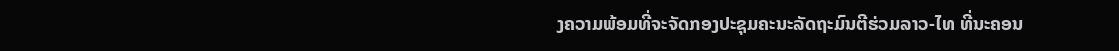ງຄວາມພ້ອມທີ່ຈະຈັດກອງປະຊຸມຄະນະລັດຖະມົນຕີຮ່ວມລາວ-ໄທ ທີ່ນະຄອນ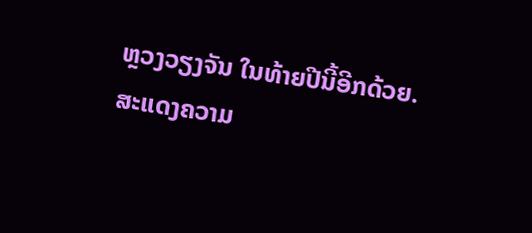ຫຼວງວຽງຈັນ ໃນທ້າຍປີນີ້ອີກດ້ວຍ.
ສະແດງຄວາມ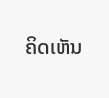ຄິດເຫັນ